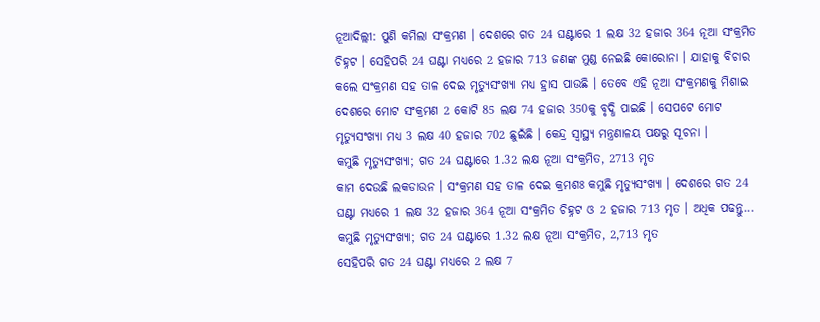ନୂଆଦିଲ୍ଲୀ: ପୁଣି କମିଲା ସଂକ୍ରମଣ । ଦେଶରେ ଗତ 24 ଘଣ୍ଟାରେ 1 ଲକ୍ଷ 32 ହଜାର 364 ନୂଆ ସଂକ୍ରମିତ ଚିହ୍ନଟ । ସେହିପରି 24 ଘଣ୍ଟା ମଧ୍ୟରେ 2 ହଜାର 713 ଜଣଙ୍କ ମୁଣ୍ଡ ନେଇଛି କୋରୋନା । ଯାହାକୁ ବିଚାର କଲେ ସଂକ୍ରମଣ ସହ ତାଳ ଦେଇ ମୃତ୍ୟୁସଂଖ୍ୟା ମଧ୍ୟ ହ୍ରାସ ପାଉଛି । ତେବେ ଏହି ନୂଆ ସଂକ୍ରମଣକୁ ମିଶାଇ ଦେଶରେ ମୋଟ ସଂକ୍ରମଣ 2 କୋଟି 85 ଲକ୍ଷ 74 ହଜାର 350କୁ ବୃଦ୍ଧି ପାଇଛି । ସେପଟେ ମୋଟ ମୃତ୍ୟୁସଂଖ୍ୟା ମଧ୍ୟ 3 ଲକ୍ଷ 40 ହଜାର 702 ଛୁଇଁଛି । କେନ୍ଦ୍ର ସ୍ବାସ୍ଥ୍ୟ ମନ୍ତ୍ରଣାଳୟ ପକ୍ଷରୁ ସୂଚନା ।
କମୁଛି ମୃତ୍ୟୁସଂଖ୍ୟା; ଗତ 24 ଘଣ୍ଟାରେ 1.32 ଲକ୍ଷ ନୂଆ ସଂକ୍ରମିତ, 2713 ମୃତ
କାମ ଦେଉଛି ଲକଡାଉନ । ସଂକ୍ରମଣ ସହ ତାଳ ଦେଇ କ୍ରମଶଃ କମୁଛି ମୃତ୍ୟୁସଂଖ୍ୟା । ଦେଶରେ ଗତ 24 ଘଣ୍ଟା ମଧ୍ୟରେ 1 ଲକ୍ଷ 32 ହଜାର 364 ନୂଆ ସଂକ୍ରମିତ ଚିହ୍ନଟ ଓ 2 ହଜାର 713 ମୃତ । ଅଧିକ ପଢନ୍ତୁ...
କମୁଛି ମୃତ୍ୟୁସଂଖ୍ୟା; ଗତ 24 ଘଣ୍ଟାରେ 1.32 ଲକ୍ଷ ନୂଆ ସଂକ୍ରମିତ, 2,713 ମୃତ
ସେହିପରି ଗତ 24 ଘଣ୍ଟା ମଧ୍ୟରେ 2 ଲକ୍ଷ 7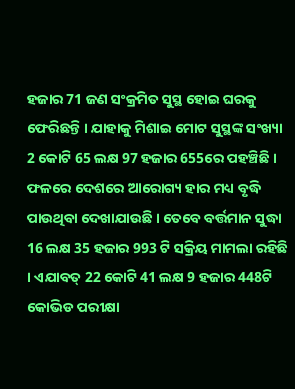ହଜାର 71 ଜଣ ସଂକ୍ରମିତ ସୁସ୍ଥ ହୋଇ ଘରକୁ ଫେରିଛନ୍ତି । ଯାହାକୁ ମିଶାଇ ମୋଟ ସୁସ୍ଥଙ୍କ ସଂଖ୍ୟା 2 କୋଟି 65 ଲକ୍ଷ 97 ହଜାର 655ରେ ପହଞ୍ଚିଛି । ଫଳରେ ଦେଶରେ ଆରୋଗ୍ୟ ହାର ମଧ୍ୟ ବୃଦ୍ଧି ପାଉଥିବା ଦେଖାଯାଉଛି । ତେବେ ବର୍ତ୍ତମାନ ସୁଦ୍ଧା 16 ଲକ୍ଷ 35 ହଜାର 993 ଟି ସକ୍ରିୟ ମାମଲା ରହିଛି । ଏଯାବତ୍ 22 କୋଟି 41 ଲକ୍ଷ 9 ହଜାର 448ଟି କୋଭିଡ ପରୀକ୍ଷା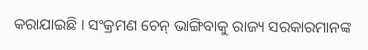କରାଯାଇଛି । ସଂକ୍ରମଣ ଚେନ୍ ଭାଙ୍ଗିବାକୁ ରାଜ୍ୟ ସରକାରମାନଙ୍କ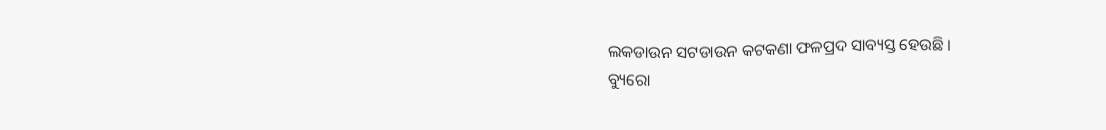ଲକଡାଉନ ସଟଡାଉନ କଟକଣା ଫଳପ୍ରଦ ସାବ୍ୟସ୍ତ ହେଉଛି ।
ବ୍ୟୁରୋ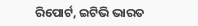ରିପୋର୍ଟ, ଇଟିଭି ଭାରତ